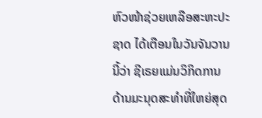ຫົວໜ້າຊ່ວຍເຫລືອສະຫະປະຊາດ ໄດ້ເຕືອນໃນວັນຈັນວານນີ້ວ່າ ຊີເຣຍແມ່ນວິກິດການດ້ານມະນຸດສະທຳທີ່ໃຫຍ່ສຸດ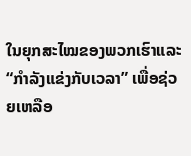ໃນຍຸກສະໄໝຂອງພວກເຮົາແລະ “ກຳລັງແຂ່ງກັບເວລາ” ເພື່ອຊ່ວຍເຫລືອ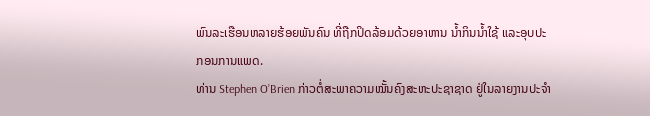ພົນລະເຮືອນຫລາຍຮ້ອຍພັນຄົນ ທີ່ຖືກປິດລ້ອມດ້ວຍອາຫານ ນໍ້າກິນນ້ຳໃຊ້ ແລະອຸບປະກອນການແພດ.
ທ່ານ Stephen O’Brien ກ່າວຕໍ່ສະພາຄວາມໝັ້ນຄົງສະຫະປະຊາຊາດ ຢູ່ໃນລາຍງານປະຈຳ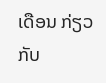ເດືອນ ກ່ຽວກັບ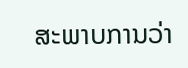ສະພາບການວ່າ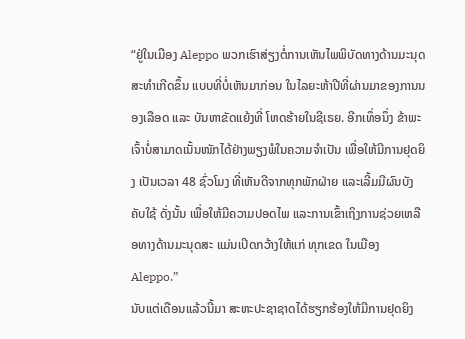“ຢູ່ໃນເມືອງ Aleppo ພວກເຮົາສ່ຽງຕໍ່ການເຫັນໄພພິບັດທາງດ້ານມະນຸດສະທຳເກີດຂຶ້ນ ແບບທີ່ບໍ່ເຫັນມາກ່ອນ ໃນໄລຍະຫ້າປີທີ່ຜ່ານມາຂອງການນອງເລືອດ ແລະ ບັນຫາຂັດແຍ້ງທີ່ ໂຫດຮ້າຍໃນຊີເຣຍ. ອີກເທຶ່ອນຶ່ງ ຂ້າພະເຈົ້າບໍ່ສາມາດເນັ້ນໜັກໄດ້ຢ່າງພຽງພໍໃນຄວາມຈຳເປັນ ເພື່ອໃຫ້ມີການຢຸດຍິງ ເປັນເວລາ 48 ຊົ່ວໂມງ ທີ່ເຫັນດີຈາກທຸກພັກຝ່າຍ ແລະເລີ້ມມີຜົນບັງຄັບໃຊ້ ດັ່ງນັ້ນ ເພື່ອໃຫ້ມີຄວາມປອດໄພ ແລະການເຂົ້າເຖິງການຊ່ວຍເຫລືອທາງດ້ານມະນຸດສະ ແມ່ນເປິດກວ້າງໃຫ້ແກ່ ທຸກເຂດ ໃນເມືອງ Aleppo.”
ນັບແຕ່ເດືອນແລ້ວນີ້ມາ ສະຫະປະຊາຊາດໄດ້ຮຽກຮ້ອງໃຫ້ມີການຢຸດຍິງ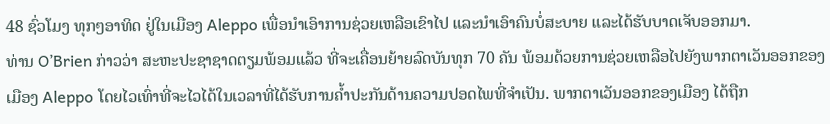48 ຊົ່ວໂມງ ທຸກໆອາທິດ ຢູ່ໃນເມືອງ Aleppo ເພື່ອນຳເອົາການຊ່ວຍເຫລືອເຂົາໄປ ແລະນຳເອົາຄົນບໍ່ສະບາຍ ແລະໄດ້ຮັບບາດເຈັບອອກມາ.
ທ່ານ O’Brien ກ່າວວ່າ ສະຫະປະຊາຊາດຕຽມພ້ອມແລ້ວ ທີ່ຈະເຄື່ອນຍ້າຍລົດບັນທຸກ 70 ຄັນ ພ້ອມດ້ວຍການຊ່ວຍເຫລືອໄປຍັງພາກຕາເວັນອອກຂອງ ເມືອງ Aleppo ໂດຍໄວເທົ່າທີ່ຈະໄວໄດ້ໃນເວລາທີ່ໄດ້ຮັບການຄໍ້າປະກັນດ້ານຄວາມປອດໄພທີ່ຈຳເປັນ. ພາກຕາເວັນອອກຂອງເມືອງ ໄດ້ຖືກ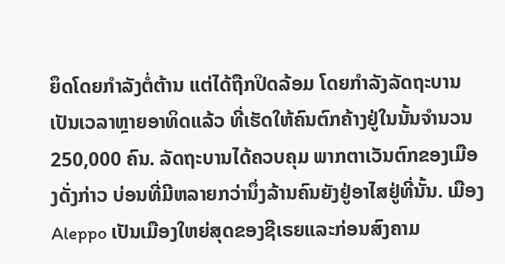ຍຶດໂດຍກຳລັງຕໍ່ຕ້ານ ແຕ່ໄດ້ຖືກປິດລ້ອມ ໂດຍກຳລັງລັດຖະບານເປັນເວລາຫຼາຍອາທິດແລ້ວ ທີ່ເຮັດໃຫ້ຄົນຕົກຄ້າງຢູ່ໃນນັ້ນຈຳນວນ 250,000 ຄົນ. ລັດຖະບານໄດ້ຄວບຄຸມ ພາກຕາເວັນຕົກຂອງເມືອງດັ່ງກ່າວ ບ່ອນທີ່ມີຫລາຍກວ່ານຶ່ງລ້ານຄົນຍັງຢູ່ອາໄສຢູ່ທີ່ນັ້ນ. ເມືອງ Aleppo ເປັນເມືອງໃຫຍ່ສຸດຂອງຊີເຣຍແລະກ່ອນສົງຄາມ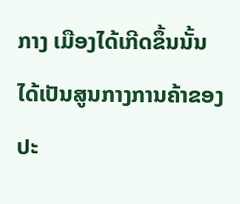ກາງ ເມືອງໄດ້ເກີດຂຶ້ນນັ້ນ ໄດ້ເປັນສູນກາງການຄ້າຂອງປະ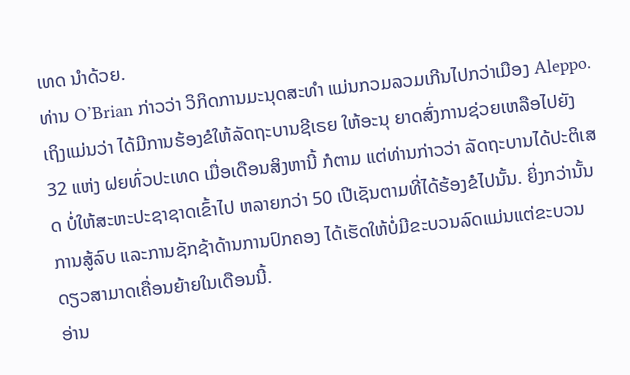ເທດ ນຳດ້ວຍ.
ທ່ານ O’Brian ກ່າວວ່າ ວິກິດການມະນຸດສະທຳ ແມ່ນກວມລວມເກີນໄປກວ່າເມືອງ Aleppo. ເຖິງແມ່ນວ່າ ໄດ້ມີການຮ້ອງຂໍໃຫ້ລັດຖະບານຊີເຣຍ ໃຫ້ອະນຸ ຍາດສົ່ງການຊ່ວຍເຫລືອໄປຍັງ 32 ແຫ່ງ ຝຍທົ່ວປະເທດ ເມື່ອເດືອນສິງຫານີ້ ກໍຕາມ ແຕ່ທ່ານກ່າວວ່າ ລັດຖະບານໄດ້ປະຕິເສດ ບໍ່ໃຫ້ສະຫະປະຊາຊາດເຂົ້າໄປ ຫລາຍກວ່າ 50 ເປີເຊັນຕາມທີ່ໄດ້ຮ້ອງຂໍໄປນັ້ນ. ຍິ່ງກວ່ານັ້ນ ການສູ້ລົບ ແລະການຊັກຊ້າດ້ານການປົກຄອງ ໄດ້ເຮັດໃຫ້ບໍ່ມີຂະບວນລົດແມ່ນແຕ່ຂະບວນ ດຽວສາມາດເຄື່ອນຍ້າຍໃນເດືອນນີ້.
ອ່ານ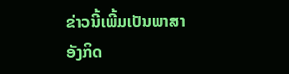ຂ່າວນີ້ເພີ້ມເປັນພາສາອັງກິດ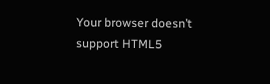Your browser doesn’t support HTML5